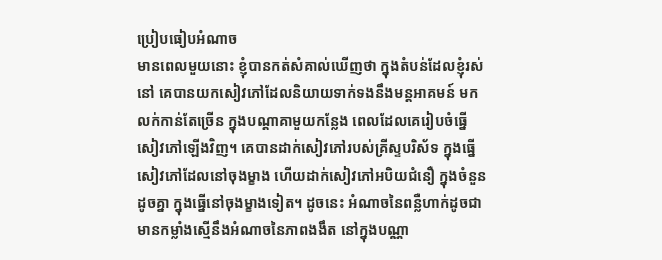ប្រៀបធៀបអំណាច
មានពេលមួយនោះ ខ្ញុំបានកត់សំគាល់ឃើញថា ក្នុងតំបន់ដែលខ្ញុំរស់នៅ គេបានយកសៀវភៅដែលនិយាយទាក់ទងនឹងមន្តអាគមន៍ មកលក់កាន់តែច្រើន ក្នុងបណ្តាគាមួយកន្លែង ពេលដែលគេរៀបចំធ្នើសៀវភៅឡើងវិញ។ គេបានដាក់សៀវភៅរបស់គ្រីស្ទបរិស័ទ ក្នុងធ្នើសៀវភៅដែលនៅចុងម្ខាង ហើយដាក់សៀវភៅអបិយជំនឿ ក្នុងចំនួនដូចគ្នា ក្នុងធ្នើនៅចុងម្ខាងទៀត។ ដូចនេះ អំណាចនៃពន្លឺហាក់ដូចជា មានកម្លាំងស្មើនឹងអំណាចនៃភាពងងឹត នៅក្នុងបណ្ណា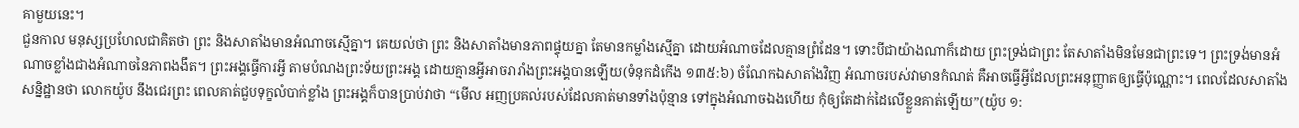គាមួយនេះ។
ជួនកាល មនុស្សប្រហែលជាគិតថា ព្រះ និងសាតាំងមានអំណាចស្មើគ្នា។ គេយល់ថា ព្រះ និងសាតាំងមានភាពផ្ទុយគ្នា តែមានកម្លាំងស្មើគ្នា ដោយអំណាចដែលគ្មានព្រំដែន។ ទោះបីជាយ៉ាងណាក៏ដោយ ព្រះទ្រង់ជាព្រះ តែសាតាំងមិនមែនជាព្រះទេ។ ព្រះទ្រង់មានអំណាចខ្លាំងជាងអំណាចនៃភាពងងឹត។ ព្រះអង្គធ្វើការអ្វី តាមបំណងព្រះទ័យព្រះអង្គ ដោយគ្មានអ្វីអាចរារាំងព្រះអង្គបានឡើយ(ទំនុកដំកើង ១៣៥:៦) ចំណែកឯសាតាំងវិញ អំណាចរបស់វាមានកំណត់ គឺអាចធ្វើអ្វីដែលព្រះអនុញ្ញាតឲ្យធ្វើប៉ុណ្ណោះ។ ពេលដែលសាតាំងសន្និដ្ឋានថា លោកយ៉ូប នឹងជេរព្រះ ពេលគាត់ជួបទុក្ខលំបាក់ខ្លាំង ព្រះអង្គក៏បានប្រាប់វាថា “មើល អញប្រគល់របស់ដែលគាត់មានទាំងប៉ុន្មាន ទៅក្នុងអំណាចឯងហើយ កុំឲ្យតែដាក់ដៃលើខ្លួនគាត់ឡើយ”(យ៉ូប ១: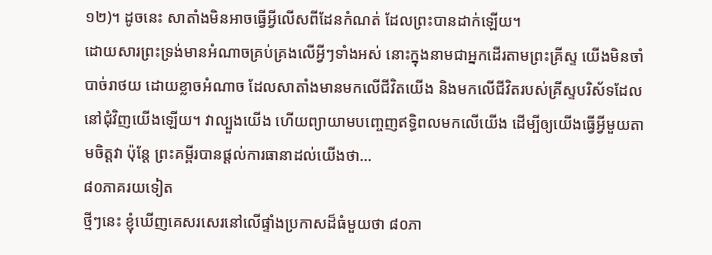១២)។ ដូចនេះ សាតាំងមិនអាចធ្វើអ្វីលើសពីដែនកំណត់ ដែលព្រះបានដាក់ឡើយ។
ដោយសារព្រះទ្រង់មានអំណាចគ្រប់គ្រងលើអ្វីៗទាំងអស់ នោះក្នុងនាមជាអ្នកដើរតាមព្រះគ្រីស្ទ យើងមិនចាំបាច់រាថយ ដោយខ្លាចអំណាច ដែលសាតាំងមានមកលើជីវិតយើង និងមកលើជីវិតរបស់គ្រីស្ទបរិស័ទដែលនៅជុំវិញយើងឡើយ។ វាល្បួងយើង ហើយព្យាយាមបញ្ចេញឥទ្ធិពលមកលើយើង ដើម្បីឲ្យយើងធ្វើអ្វីមួយតាមចិត្តវា ប៉ុន្តែ ព្រះគម្ពីរបានផ្តល់ការធានាដល់យើងថា…
៨០ភាគរយទៀត
ថ្មីៗនេះ ខ្ញុំឃើញគេសរសេរនៅលើផ្ទាំងប្រកាសដ៏ធំមួយថា ៨០ភា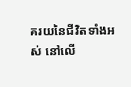គរយនៃជីវិតទាំងអស់ នៅលើ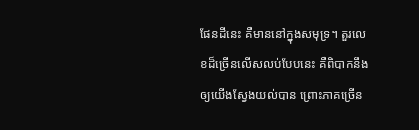ផែនដីនេះ គឺមាននៅក្នុងសមុទ្រ។ តួរលេខដ៏ច្រើនលើសលប់បែបនេះ គឺពិបាកនឹងឲ្យយើងស្វែងយល់បាន ព្រោះភាគច្រើន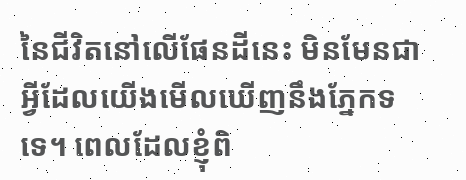នៃជីវិតនៅលើផែនដីនេះ មិនមែនជាអ្វីដែលយើងមើលឃើញនឹងភ្នែកទទេ។ ពេលដែលខ្ញុំពិ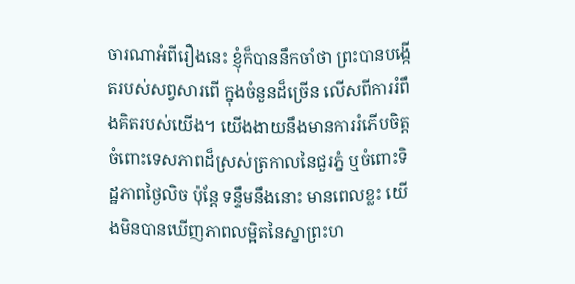ចារណាអំពីរឿងនេះ ខ្ញុំក៏បាននឹកចាំថា ព្រះបានបង្កើតរបស់សព្វសារពើ ក្នុងចំនួនដ៏ច្រើន លើសពីការរំពឹងគិតរបស់យើង។ យើងងាយនឹងមានការរំភើបចិត្ត ចំពោះទេសភាពដ៏ស្រស់ត្រកាលនៃជួរភ្នំ ឬចំពោះទិដ្ឋភាពថ្ងៃលិច ប៉ុន្តែ ទន្ទឹមនឹងនោះ មានពេលខ្លះ យើងមិនបានឃើញភាពលម្អិតនៃស្នាព្រះហ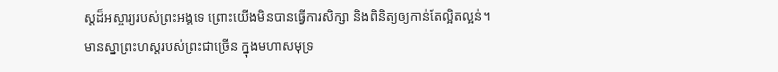ស្តដ៏អស្ចារ្យរបស់ព្រះអង្គទេ ព្រោះយើងមិនបានធ្វើការសិក្សា និងពិនិត្យឲ្យកាន់តែល្អិតល្អន់។
មានស្នាព្រះហស្តរបស់ព្រះជាច្រើន ក្នុងមហាសមុទ្រ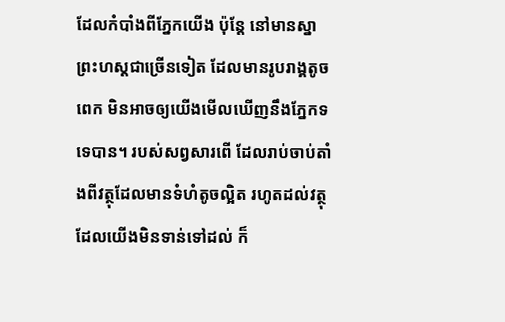ដែលកំបាំងពីភ្នែកយើង ប៉ុន្តែ នៅមានស្នាព្រះហស្តជាច្រើនទៀត ដែលមានរូបរាង្គតូចពេក មិនអាចឲ្យយើងមើលឃើញនឹងភ្នែកទទេបាន។ របស់សព្វសារពើ ដែលរាប់ចាប់តាំងពីវត្ថុដែលមានទំហំតូចល្អិត រហូតដល់វត្ថុដែលយើងមិនទាន់ទៅដល់ ក៏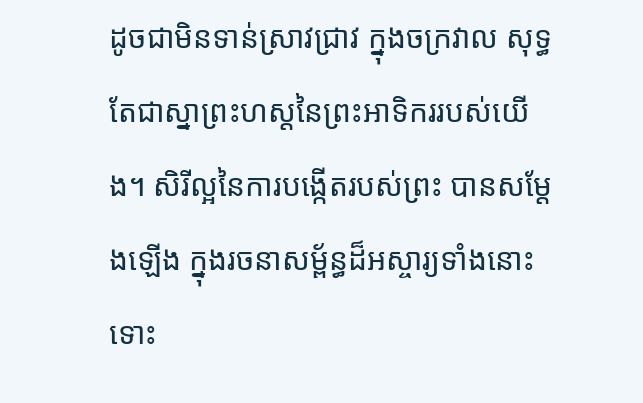ដូចជាមិនទាន់ស្រាវជ្រាវ ក្នុងចក្រវាល សុទ្ធតែជាស្នាព្រះហស្តនៃព្រះអាទិកររបស់យើង។ សិរីល្អនៃការបង្កើតរបស់ព្រះ បានសម្តែងឡើង ក្នុងរចនាសម្ព័ន្ធដ៏អស្ចារ្យទាំងនោះ ទោះ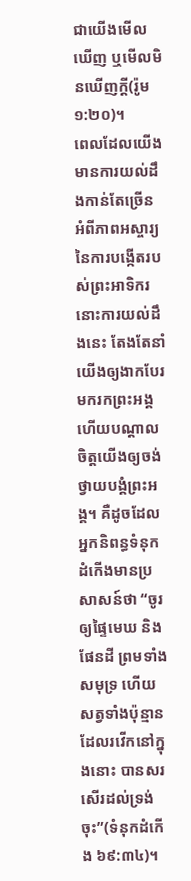ជាយើងមើលឃើញ ឬមើលមិនឃើញក្តី(រ៉ូម ១:២០)។
ពេលដែលយើងមានការយល់ដឹងកាន់តែច្រើន អំពីភាពអស្ចារ្យនៃការបង្កើតរបស់ព្រះអាទិករ នោះការយល់ដឹងនេះ តែងតែនាំយើងឲ្យងាកបែរមករកព្រះអង្គ ហើយបណ្តាលចិត្តយើងឲ្យចង់ថ្វាយបង្គំព្រះអង្គ។ គឺដូចដែលអ្នកនិពន្ធទំនុកដំកើងមានប្រសាសន៍ថា “ចូរឲ្យផ្ទៃមេឃ និងផែនដី ព្រមទាំងសមុទ្រ ហើយសត្វទាំងប៉ុន្មាន ដែលរវើកនៅក្នុងនោះ បានសរសើរដល់ទ្រង់ចុះ”(ទំនុកដំកើង ៦៩:៣៤)។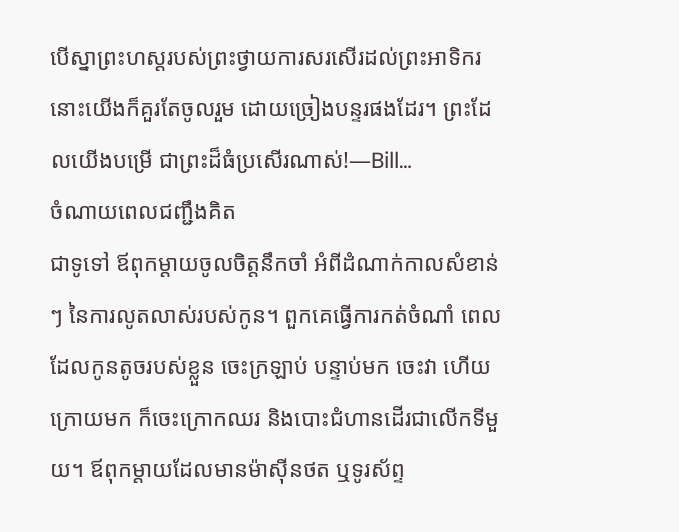បើស្នាព្រះហស្តរបស់ព្រះថ្វាយការសរសើរដល់ព្រះអាទិករ នោះយើងក៏គួរតែចូលរួម ដោយច្រៀងបន្ទរផងដែរ។ ព្រះដែលយើងបម្រើ ជាព្រះដ៏ធំប្រសើរណាស់!—Bill…
ចំណាយពេលជញ្ជឹងគិត
ជាទូទៅ ឪពុកម្តាយចូលចិត្តនឹកចាំ អំពីដំណាក់កាលសំខាន់ៗ នៃការលូតលាស់របស់កូន។ ពួកគេធ្វើការកត់ចំណាំ ពេលដែលកូនតូចរបស់ខ្លួន ចេះក្រឡាប់ បន្ទាប់មក ចេះវា ហើយក្រោយមក ក៏ចេះក្រោកឈរ និងបោះជំហានដើរជាលើកទីមួយ។ ឪពុកម្តាយដែលមានម៉ាស៊ីនថត ឬទូរស័ព្ទ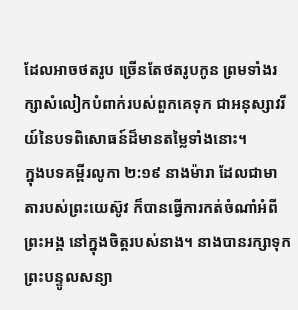ដែលអាចថតរូប ច្រើនតែថតរូបកូន ព្រមទាំងរក្សាសំលៀកបំពាក់របស់ពួកគេទុក ជាអនុស្សាវរីយ៍នៃបទពិសោធន៍ដ៏មានតម្លៃទាំងនោះ។
ក្នុងបទគម្ពីរលូកា ២:១៩ នាងម៉ារា ដែលជាមាតារបស់ព្រះយេស៊ូវ ក៏បានធ្វើការកត់ចំណាំអំពីព្រះអង្គ នៅក្នុងចិត្តរបស់នាង។ នាងបានរក្សាទុកព្រះបន្ទូលសន្យា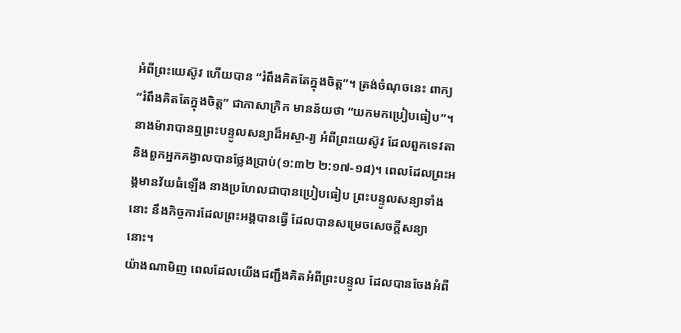អំពីព្រះយេស៊ូវ ហើយបាន “រំពឹងគិតតែក្នុងចិត្ត”។ ត្រង់ចំណុចនេះ ពាក្យ “រំពឹងគិតតែក្នុងចិត្ត” ជាភាសាក្រិក មានន័យថា “យកមកប្រៀបធៀប”។ នាងម៉ារាបានឮព្រះបន្ទូលសន្យាដ៏អស្ចា-រ្យ អំពីព្រះយេស៊ូវ ដែលពួកទេវតា និងពួកអ្នកគង្វាលបានថ្លែងប្រាប់(១:៣២ ២:១៧-១៨)។ ពេលដែលព្រះអង្គមានវ័យធំឡើង នាងប្រហែលជាបានប្រៀបធៀប ព្រះបន្ទូលសន្យាទាំងនោះ នឹងកិច្ចការដែលព្រះអង្គបានធ្វើ ដែលបានសម្រេចសេចក្តីសន្យានោះ។
យ៉ាងណាមិញ ពេលដែលយើងជញ្ជឹងគិតអំពីព្រះបន្ទូល ដែលបានចែងអំពី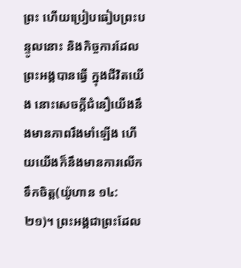ព្រះ ហើយប្រៀបធៀបព្រះបន្ទូលនោះ និងកិច្ចការដែលព្រះអង្គបានធ្វើ ក្នុងជីវិតយើង នោះសេចក្តីជំនឿយើងនឹងមានភាពរឹងមាំឡើង ហើយយើងក៏នឹងមានការលើកទឹកចិត្ត(យ៉ូហាន ១៤:២១)។ ព្រះអង្គជាព្រះដែល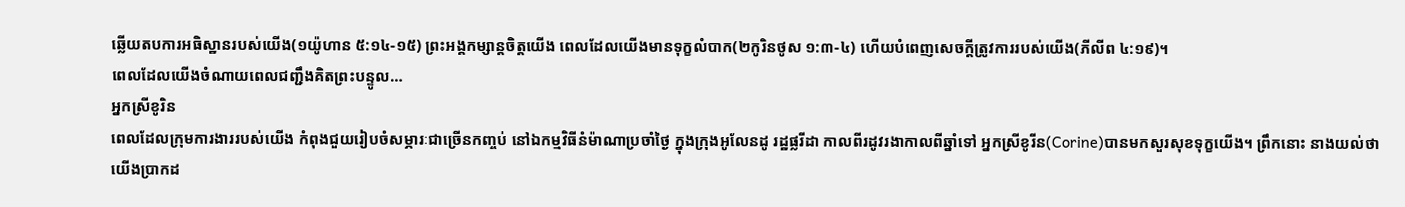ឆ្លើយតបការអធិស្ឋានរបស់យើង(១យ៉ូហាន ៥:១៤-១៥) ព្រះអង្គកម្សាន្តចិត្តយើង ពេលដែលយើងមានទុក្ខលំបាក(២កូរិនថូស ១:៣-៤) ហើយបំពេញសេចក្តីត្រូវការរបស់យើង(ភីលីព ៤:១៩)។
ពេលដែលយើងចំណាយពេលជញ្ជឹងគិតព្រះបន្ទូល…
អ្នកស្រីខូរិន
ពេលដែលក្រុមការងាររបស់យើង កំពុងជួយរៀបចំសម្ភារៈជាច្រើនកញ្ចប់ នៅឯកម្មវិធីនំម៉ាណាប្រចាំថ្ងៃ ក្នុងក្រុងអូលែនដូ រដ្ឋផ្លរីដា កាលពីរដូវរងាកាលពីឆ្នាំទៅ អ្នកស្រីខូរីន(Corine)បានមកសួរសុខទុក្ខយើង។ ព្រឹកនោះ នាងយល់ថា យើងប្រាកដ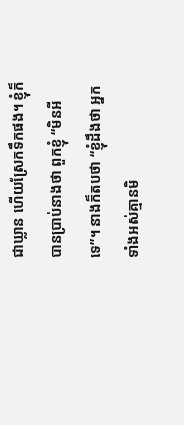ជាឃ្លាន ហើយស្រែកទឹកផង។ ខ្ញុំក៏បានប្រាប់នាងថា ពួកខ្ញុំ “មិនអីទេ”។ នាងក៏តបថា “ខ្ញុំដឹងថា អ្នកទាំងអស់គ្មានមិ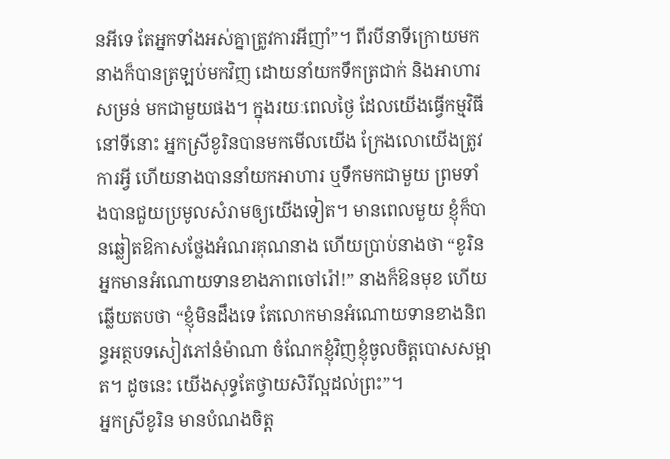នអីទេ តែអ្នកទាំងអស់គ្នាត្រូវការអីញាំ”។ ពីរបីនាទីក្រោយមក នាងក៏បានត្រឡប់មកវិញ ដោយនាំយកទឹកត្រជាក់ និងអាហារសម្រន់ មកជាមួយផង។ ក្នុងរយៈពេលថ្ងៃ ដែលយើងធ្វើកម្មវិធីនៅទីនោះ អ្នកស្រីខូរិនបានមកមើលយើង ក្រែងលោយើងត្រូវការអ្វី ហើយនាងបាននាំយកអាហារ ឬទឹកមកជាមួយ ព្រមទាំងបានជួយប្រមូលសំរាមឲ្យយើងទៀត។ មានពេលមួយ ខ្ញុំក៏បានឆ្លៀតឱកាសថ្លែងអំណរគុណនាង ហើយប្រាប់នាងថា “ខូរិន អ្នកមានអំណោយទានខាងភាពចៅរ៉ៅ!” នាងក៏ឱនមុខ ហើយឆ្លើយតបថា “ខ្ញុំមិនដឹងទេ តែលោកមានអំណោយទានខាងនិពន្ធអត្ថបទសៀវភៅនំម៉ាណា ចំណែកខ្ញុំវិញខ្ញុំចូលចិត្តបោសសម្អាត។ ដូចនេះ យើងសុទ្ធតែថ្វាយសិរីល្អដល់ព្រះ”។
អ្នកស្រីខូរិន មានបំណងចិត្ត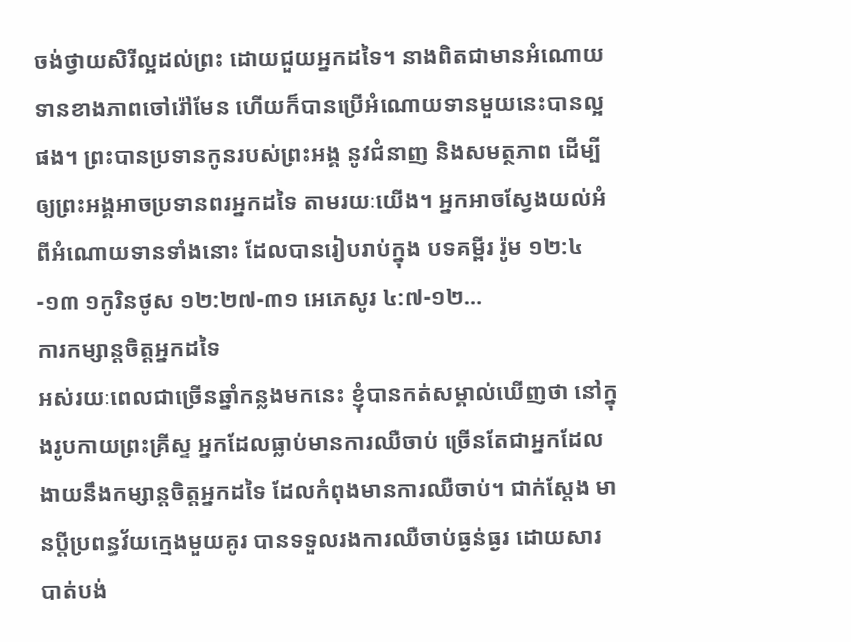ចង់ថ្វាយសិរីល្អដល់ព្រះ ដោយជួយអ្នកដទៃ។ នាងពិតជាមានអំណោយទានខាងភាពចៅរ៉ៅមែន ហើយក៏បានប្រើអំណោយទានមួយនេះបានល្អផង។ ព្រះបានប្រទានកូនរបស់ព្រះអង្គ នូវជំនាញ និងសមត្ថភាព ដើម្បីឲ្យព្រះអង្គអាចប្រទានពរអ្នកដទៃ តាមរយៈយើង។ អ្នកអាចស្វែងយល់អំពីអំណោយទានទាំងនោះ ដែលបានរៀបរាប់ក្នុង បទគម្ពីរ រ៉ូម ១២:៤-១៣ ១កូរិនថូស ១២:២៧-៣១ អេភេសូរ ៤:៧-១២…
ការកម្សាន្តចិត្តអ្នកដទៃ
អស់រយៈពេលជាច្រើនឆ្នាំកន្លងមកនេះ ខ្ញុំបានកត់សម្គាល់ឃើញថា នៅក្នុងរូបកាយព្រះគ្រីស្ទ អ្នកដែលធ្លាប់មានការឈឺចាប់ ច្រើនតែជាអ្នកដែលងាយនឹងកម្សាន្តចិត្តអ្នកដទៃ ដែលកំពុងមានការឈឺចាប់។ ជាក់ស្តែង មានប្តីប្រពន្ធវ័យក្មេងមួយគូរ បានទទួលរងការឈឺចាប់ធ្ងន់ធ្ងរ ដោយសារបាត់បង់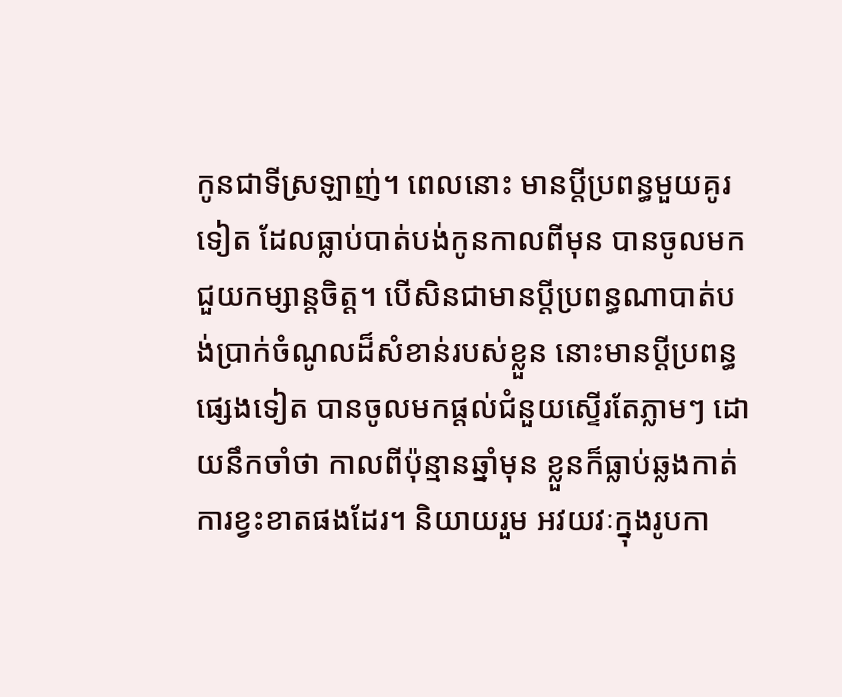កូនជាទីស្រឡាញ់។ ពេលនោះ មានប្តីប្រពន្ធមួយគូរទៀត ដែលធ្លាប់បាត់បង់កូនកាលពីមុន បានចូលមកជួយកម្សាន្តចិត្ត។ បើសិនជាមានប្តីប្រពន្ធណាបាត់បង់ប្រាក់ចំណូលដ៏សំខាន់របស់ខ្លួន នោះមានប្តីប្រពន្ធផ្សេងទៀត បានចូលមកផ្តល់ជំនួយស្ទើរតែភ្លាមៗ ដោយនឹកចាំថា កាលពីប៉ុន្មានឆ្នាំមុន ខ្លួនក៏ធ្លាប់ឆ្លងកាត់ការខ្វះខាតផងដែរ។ និយាយរួម អវយវៈក្នុងរូបកា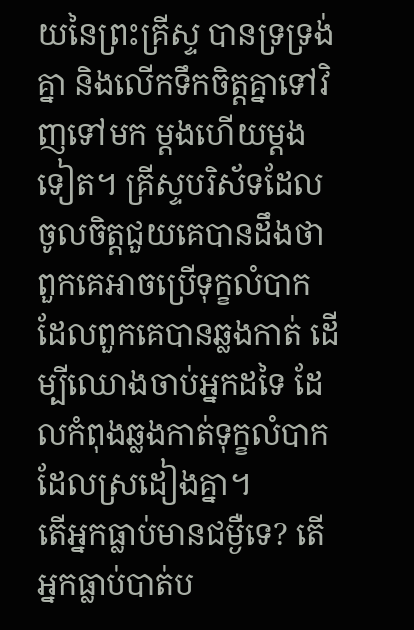យនៃព្រះគ្រីស្ទ បានទ្រទ្រង់គ្នា និងលើកទឹកចិត្តគ្នាទៅវិញទៅមក ម្តងហើយម្តងទៀត។ គ្រីស្ទបរិស័ទដែលចូលចិត្តជួយគេបានដឹងថា ពួកគេអាចប្រើទុក្ខលំបាកដែលពួកគេបានឆ្លងកាត់ ដើម្បីឈោងចាប់អ្នកដទៃ ដែលកំពុងឆ្លងកាត់ទុក្ខលំបាកដែលស្រដៀងគ្នា។
តើអ្នកធ្លាប់មានជម្ងឺទេ? តើអ្នកធ្លាប់បាត់ប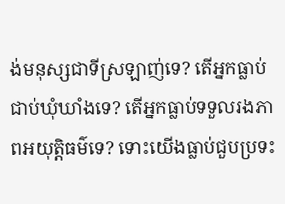ង់មនុស្សជាទីស្រឡាញ់ទេ? តើអ្នកធ្លាប់ជាប់ឃុំឃាំងទេ? តើអ្នកធ្លាប់ទទួលរងភាពអយុត្តិធម៌ទេ? ទោះយើងធ្លាប់ជួបប្រទះ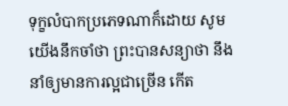ទុក្ខលំបាកប្រភេទណាក៏ដោយ សូមយើងនឹកចាំថា ព្រះបានសន្យាថា នឹងនាំឲ្យមានការល្អជាច្រើន កើត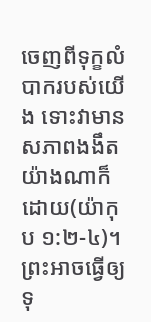ចេញពីទុក្ខលំបាករបស់យើង ទោះវាមានសភាពងងឹតយ៉ាងណាក៏ដោយ(យ៉ាកុប ១:២-៤)។ ព្រះអាចធ្វើឲ្យទុ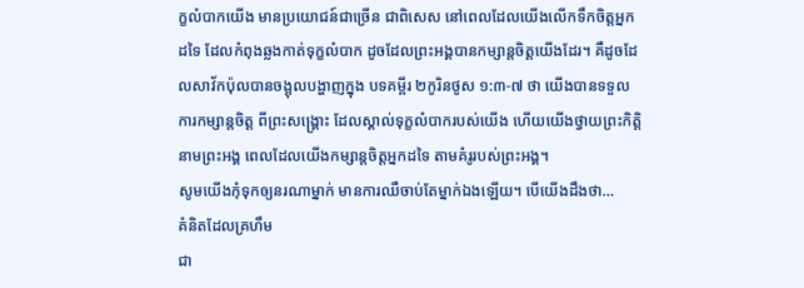ក្ខលំបាកយើង មានប្រយោជន៍ជាច្រើន ជាពិសេស នៅពេលដែលយើងលើកទឹកចិត្តអ្នកដទៃ ដែលកំពុងឆ្លងកាត់ទុក្ខលំបាក ដូចដែលព្រះអង្គបានកម្សាន្តចិត្តយើងដែរ។ គឺដូចដែលសាវ័កប៉ុលបានចង្អុលបង្ហាញក្នុង បទគម្ពីរ ២កូរិនថូស ១:៣-៧ ថា យើងបានទទួលការកម្សាន្តចិត្ត ពីព្រះសង្រ្គោះ ដែលស្គាល់ទុក្ខលំបាករបស់យើង ហើយយើងថ្វាយព្រះកិត្តិនាមព្រះអង្គ ពេលដែលយើងកម្សាន្តចិត្តអ្នកដទៃ តាមគំរូរបស់ព្រះអង្គ។
សូមយើងកុំទុកឲ្យនរណាម្នាក់ មានការឈឺចាប់តែម្នាក់ឯងឡើយ។ បើយើងដឹងថា…
គំនិតដែលគ្រហឹម
ជា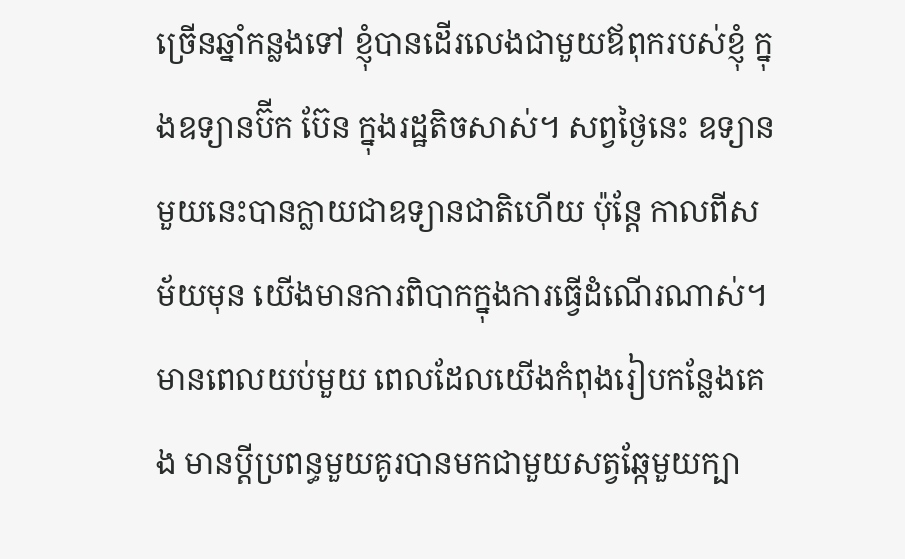ច្រើនឆ្នាំកន្លងទៅ ខ្ញុំបានដើរលេងជាមួយឪពុករបស់ខ្ញុំ ក្នុងឧទ្យានប៊ីក ប៊ែន ក្នុងរដ្ឋតិចសាស់។ សព្វថ្ងៃនេះ ឧទ្យានមួយនេះបានក្លាយជាឧទ្យានជាតិហើយ ប៉ុន្តែ កាលពីសម័យមុន យើងមានការពិបាកក្នុងការធ្វើដំណើរណាស់។ មានពេលយប់មួយ ពេលដែលយើងកំពុងរៀបកន្លែងគេង មានប្តីប្រពន្ធមួយគូរបានមកជាមួយសត្វឆ្កែមួយក្បា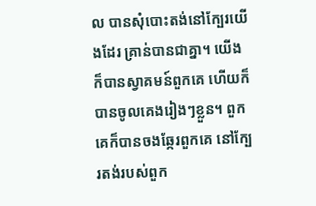ល បានសុំបោះតង់នៅក្បែរយើងដែរ គ្រាន់បានជាគ្នា។ យើងក៏បានស្វាគមន៍ពួកគេ ហើយក៏បានចូលគេងរៀងៗខ្លួន។ ពួកគេក៏បានចងឆ្កែរពួកគេ នៅក្បែរតង់របស់ពួក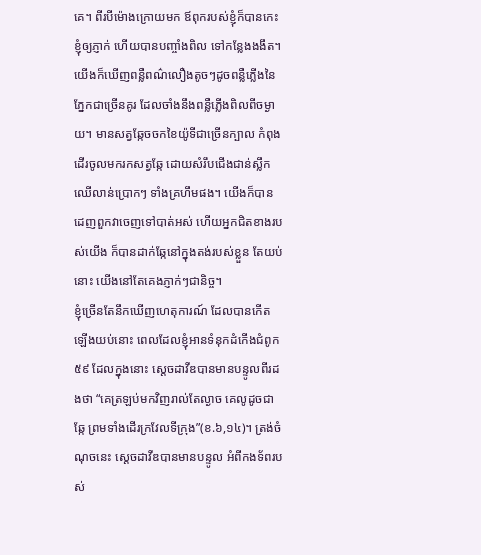គេ។ ពីរបីម៉ោងក្រោយមក ឪពុករបស់ខ្ញុំក៏បានកេះខ្ញុំឲ្យភ្ញាក់ ហើយបានបញ្ចាំងពិល ទៅកន្លែងងងឹត។ យើងក៏ឃើញពន្លឺពណ៌លឿងតូចៗដូចពន្លឺភ្លើងនៃភ្នែកជាច្រើនគូរ ដែលចាំងនឹងពន្លឺភ្លើងពិលពីចម្ងាយ។ មានសត្វឆ្កែចចកខៃយ៉ូទីជាច្រើនក្បាល កំពុងដើរចូលមករកសត្វឆ្កែ ដោយសំរឹបជើងជាន់ស្លឹកឈើលាន់ប្រោកៗ ទាំងគ្រហឹមផង។ យើងក៏បានដេញពួកវាចេញទៅបាត់អស់ ហើយអ្នកជិតខាងរបស់យើង ក៏បានដាក់ឆ្កែនៅក្នុងតង់របស់ខ្លួន តែយប់នោះ យើងនៅតែគេងភ្ញាក់ៗជានិច្ច។
ខ្ញុំច្រើនតែនឹកឃើញហេតុការណ៍ ដែលបានកើតឡើងយប់នោះ ពេលដែលខ្ញុំអានទំនុកដំកើងជំពូក៥៩ ដែលក្នុងនោះ ស្តេចដាវីឌបានមានបន្ទូលពីរដងថា “គេត្រឡប់មកវិញរាល់តែល្ងាច គេលូដូចជាឆ្កែ ព្រមទាំងដើរក្រវែលទីក្រុង”(ខ.៦,១៤)។ ត្រង់ចំណុចនេះ ស្តេចដាវីឌបានមានបន្ទូល អំពីកងទ័ពរបស់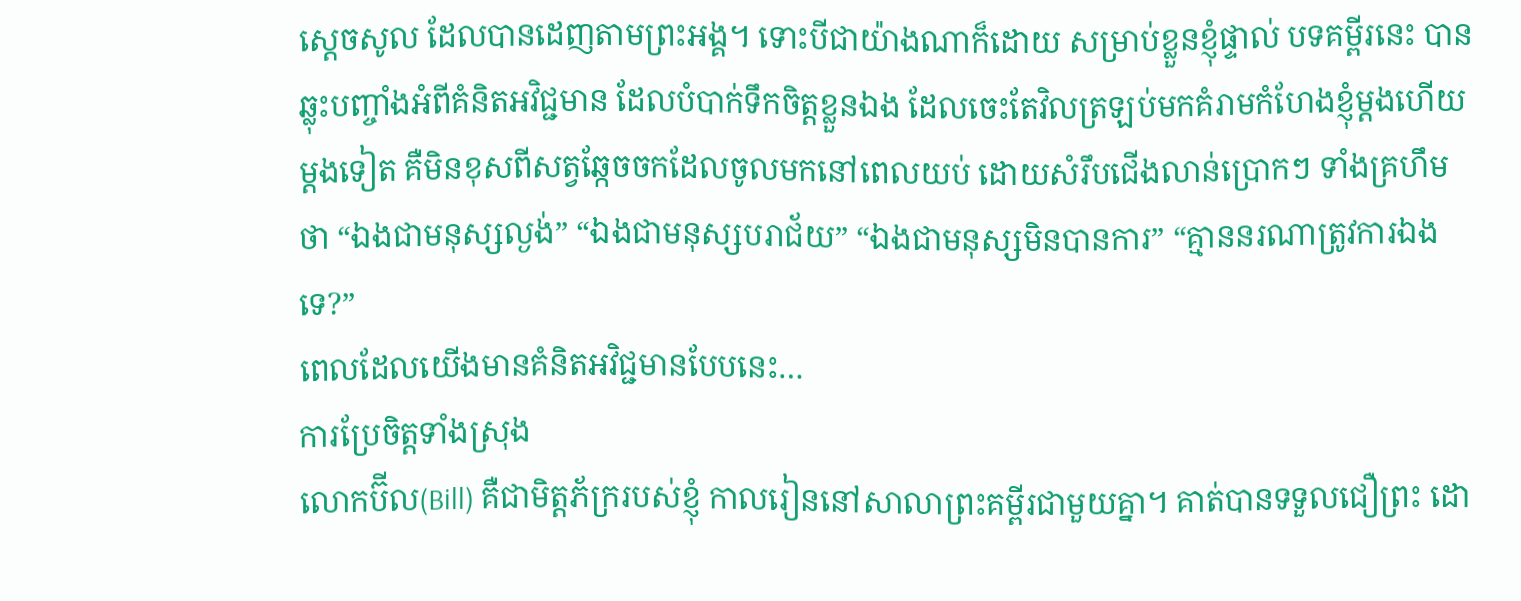ស្តេចសូល ដែលបានដេញតាមព្រះអង្គ។ ទោះបីជាយ៉ាងណាក៏ដោយ សម្រាប់ខ្លួនខ្ញុំផ្ទាល់ បទគម្ពីរនេះ បានឆ្លុះបញ្ចាំងអំពីគំនិតអវិជ្ជមាន ដែលបំបាក់ទឹកចិត្តខ្លួនឯង ដែលចេះតែវិលត្រឡប់មកគំរាមកំហែងខ្ញុំម្តងហើយម្តងទៀត គឺមិនខុសពីសត្វឆ្កែចចកដែលចូលមកនៅពេលយប់ ដោយសំរឹបជើងលាន់ប្រោកៗ ទាំងគ្រហឹមថា “ឯងជាមនុស្សល្ងង់” “ឯងជាមនុស្សបរាជ័យ” “ឯងជាមនុស្សមិនបានការ” “គ្មាននរណាត្រូវការឯងទេ?”
ពេលដែលយើងមានគំនិតអវិជ្ជមានបែបនេះ…
ការប្រែចិត្តទាំងស្រុង
លោកប៊ីល(Bill) គឺជាមិត្តភ័ក្ររបស់ខ្ញុំ កាលរៀននៅសាលាព្រះគម្ពីរជាមួយគ្នា។ គាត់បានទទួលជឿព្រះ ដោ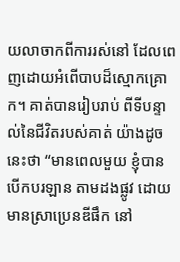យលាចាកពីការរស់នៅ ដែលពេញដោយអំពើបាបដ៏ស្មោកគ្រោក។ គាត់បានរៀបរាប់ ពីទីបន្ទាល់នៃជីវិតរបស់គាត់ យ៉ាងដូចនេះថា “មានពេលមួយ ខ្ញុំបានបើកបរឡាន តាមដងផ្លូវ ដោយមានស្រាប្រេនឌីផឹក នៅ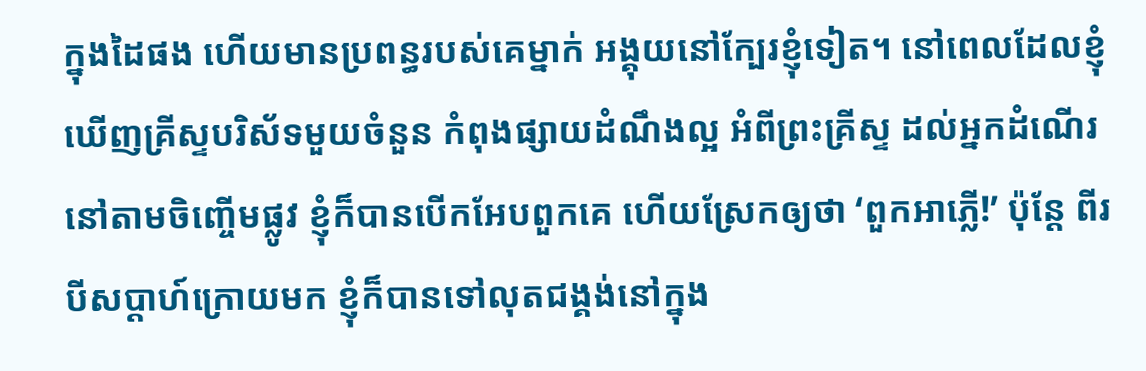ក្នុងដៃផង ហើយមានប្រពន្ធរបស់គេម្នាក់ អង្គុយនៅក្បែរខ្ញុំទៀត។ នៅពេលដែលខ្ញុំឃើញគ្រីស្ទបរិស័ទមួយចំនួន កំពុងផ្សាយដំណឹងល្អ អំពីព្រះគ្រីស្ទ ដល់អ្នកដំណើរនៅតាមចិញ្ចើមផ្លូវ ខ្ញុំក៏បានបើកអែបពួកគេ ហើយស្រែកឲ្យថា ‘ពួកអាភ្លើ!’ ប៉ុន្តែ ពីរបីសប្តាហ៍ក្រោយមក ខ្ញុំក៏បានទៅលុតជង្គង់នៅក្នុង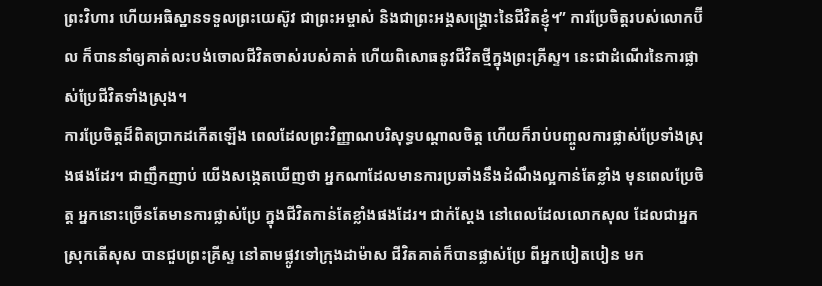ព្រះវិហារ ហើយអធិស្ឋានទទួលព្រះយេស៊ូវ ជាព្រះអម្ចាស់ និងជាព្រះអង្គសង្គ្រោះនៃជីវិតខ្ញុំ។” ការប្រែចិត្តរបស់លោកប៊ីល ក៏បាននាំឲ្យគាត់លះបង់ចោលជីវិតចាស់របស់គាត់ ហើយពិសោធនូវជីវិតថ្មីក្នុងព្រះគ្រីស្ទ។ នេះជាដំណើរនៃការផ្លាស់ប្រែជីវិតទាំងស្រុង។
ការប្រែចិត្តដ៏ពិតប្រាកដកើតឡើង ពេលដែលព្រះវិញ្ញាណបរិសុទ្ធបណ្តាលចិត្ត ហើយក៏រាប់បញ្ចូលការផ្លាស់ប្រែទាំងស្រុងផងដែរ។ ជាញឹកញាប់ យើងសង្កេតឃើញថា អ្នកណាដែលមានការប្រឆាំងនឹងដំណឹងល្អកាន់តែខ្លាំង មុនពេលប្រែចិត្ត អ្នកនោះច្រើនតែមានការផ្លាស់ប្រែ ក្នុងជីវិតកាន់តែខ្លាំងផងដែរ។ ជាក់ស្តែង នៅពេលដែលលោកសុល ដែលជាអ្នកស្រុកតើសុស បានជួបព្រះគ្រីស្ទ នៅតាមផ្លូវទៅក្រុងដាម៉ាស ជីវិតគាត់ក៏បានផ្លាស់ប្រែ ពីអ្នកបៀតបៀន មក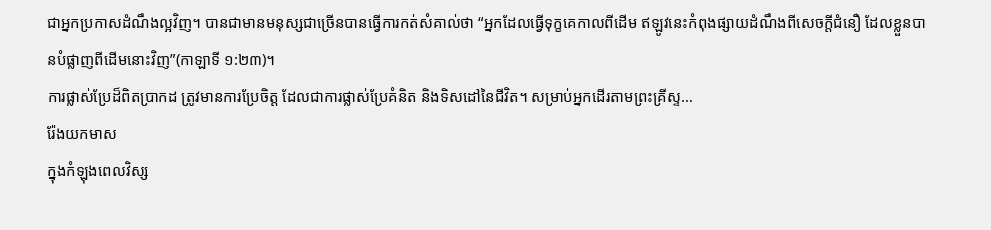ជាអ្នកប្រកាសដំណឹងល្អវិញ។ បានជាមានមនុស្សជាច្រើនបានធ្វើការកត់សំគាល់ថា “អ្នកដែលធ្វើទុក្ខគេកាលពីដើម ឥឡូវនេះកំពុងផ្សាយដំណឹងពីសេចក្តីជំនឿ ដែលខ្លួនបានបំផ្លាញពីដើមនោះវិញ”(កាឡាទី ១:២៣)។
ការផ្លាស់ប្រែដ៏ពិតប្រាកដ ត្រូវមានការប្រែចិត្ត ដែលជាការផ្លាស់ប្រែគំនិត និងទិសដៅនៃជីវិត។ សម្រាប់អ្នកដើរតាមព្រះគ្រីស្ទ…
រ៉ែងយកមាស
ក្នុងកំឡុងពេលវិស្ស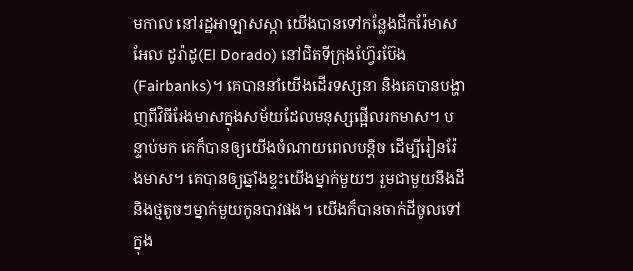មកាល នៅរដ្ឋអាឡាសស្កា យើងបានទៅកន្លែងជីករ៉ែមាស អែល ដូរ៉ាដូ(El Dorado) នៅជិតទីក្រុងហ្វ៊ែរប៊ែង(Fairbanks)។ គេបាននាំយើងដើរទស្សនា និងគេបានបង្ហាញពីវិធីរែងមាសក្នុងសម័យដែលមនុស្សផ្អើលរកមាស។ បន្ទាប់មក គេក៏បានឲ្យយើងចំណាយពេលបន្តិច ដើម្បីរៀនរ៉ែងមាស។ គេបានឲ្យឆ្នាំងខ្ទះយើងម្នាក់មួយៗ រួមជាមួយនឹងដី និងថ្មតូចៗម្នាក់មួយកូនបាវផង។ យើងក៏បានចាក់ដីចូលទៅក្នុង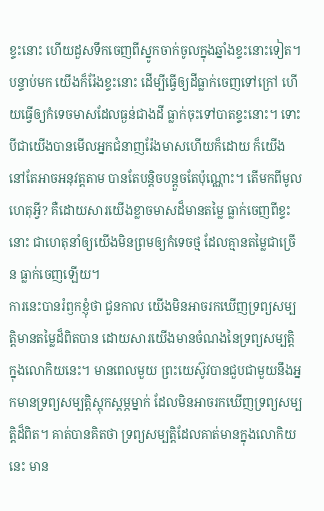ខ្ទះនោះ ហើយដួសទឹកចេញពីស្នូកចាក់ចូលក្នុងឆ្នាំងខ្ទះនោះទៀត។ បន្ទាប់មក យើងក៏រ៉ែងខ្ទះនោះ ដើម្បីធ្វើឲ្យដីធ្លាក់ចេញទៅក្រៅ ហើយធ្វើឲ្យកំទេចមាសដែលធ្ងន់ជាងដី ធ្លាក់ចុះទៅបាតខ្ទះនោះ។ ទោះបីជាយើងបានមើលអ្នកជំនាញរ៉ែងមាសហើយក៏ដោយ ក៏យើងនៅតែអាចអនុវត្តតាម បានតែបន្តិចបន្តួចតែប៉ុណ្ណោះ។ តើមកពីមូលហេតុអ្វី? គឺដោយសារយើងខ្លាចមាសដ៏មានតម្លៃ ធ្លាក់ចេញពីខ្ទះនោះ ជាហេតុនាំឲ្យយើងមិនព្រមឲ្យកំទេចថ្ម ដែលគ្មានតម្លៃជាច្រើន ធ្លាក់ចេញឡើយ។
ការនេះបានរំឭកខ្ញុំថា ជួនកាល យើងមិនអាចរកឃើញទ្រព្យសម្បត្តិមានតម្លៃដ៏ពិតបាន ដោយសារយើងមានចំណងនៃទ្រព្យសម្បត្តិក្នុងលោកិយនេះ។ មានពេលមួយ ព្រះយេស៊ូវបានជួបជាមួយនឹងអ្នកមានទ្រព្យសម្បត្តិស្តុកស្តម្ភម្នាក់ ដែលមិនអាចរកឃើញទ្រព្យសម្បត្តិដ៏ពិត។ គាត់បានគិតថា ទ្រព្យសម្បត្តិដែលគាត់មានក្នុងលោកិយនេះ មាន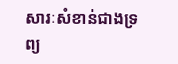សារៈសំខាន់ជាងទ្រព្យ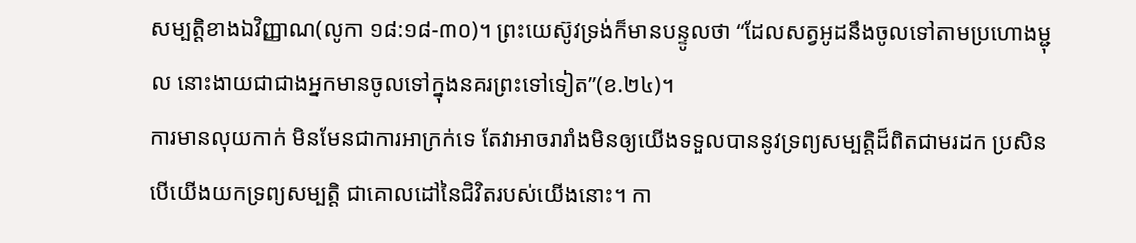សម្បត្តិខាងឯវិញ្ញាណ(លូកា ១៨:១៨-៣០)។ ព្រះយេស៊ូវទ្រង់ក៏មានបន្ទូលថា “ដែលសត្វអូដនឹងចូលទៅតាមប្រហោងម្ជុល នោះងាយជាជាងអ្នកមានចូលទៅក្នុងនគរព្រះទៅទៀត”(ខ.២៤)។
ការមានលុយកាក់ មិនមែនជាការអាក្រក់ទេ តែវាអាចរារាំងមិនឲ្យយើងទទួលបាននូវទ្រព្យសម្បត្តិដ៏ពិតជាមរដក ប្រសិនបើយើងយកទ្រព្យសម្បត្តិ ជាគោលដៅនៃជិវិតរបស់យើងនោះ។ កា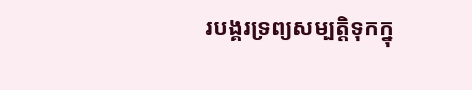របង្គរទ្រព្យសម្បត្តិទុកក្នុ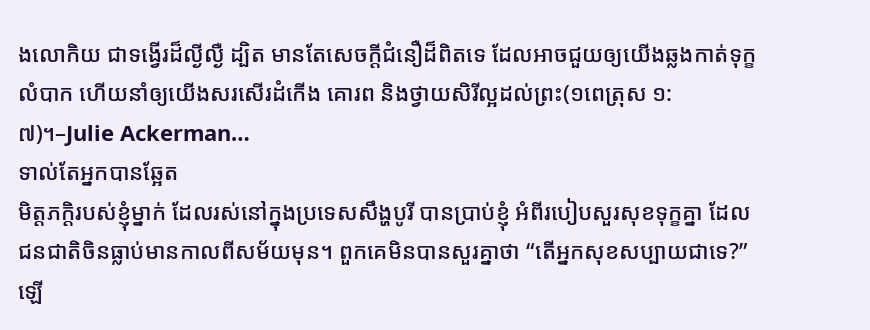ងលោកិយ ជាទង្វើរដ៏ល្ងីល្ងឺ ដ្បិត មានតែសេចក្តីជំនឿដ៏ពិតទេ ដែលអាចជួយឲ្យយើងឆ្លងកាត់ទុក្ខលំបាក ហើយនាំឲ្យយើងសរសើរដំកើង គោរព និងថ្វាយសិរីល្អដល់ព្រះ(១ពេត្រុស ១:៧)។–Julie Ackerman…
ទាល់តែអ្នកបានឆ្អែត
មិត្តភក្តិរបស់ខ្ញុំម្នាក់ ដែលរស់នៅក្នុងប្រទេសសឹង្ហបូរី បានប្រាប់ខ្ញុំ អំពីរបៀបសួរសុខទុក្ខគ្នា ដែលជនជាតិចិនធ្លាប់មានកាលពីសម័យមុន។ ពួកគេមិនបានសួរគ្នាថា “តើអ្នកសុខសប្បាយជាទេ?”ឡើ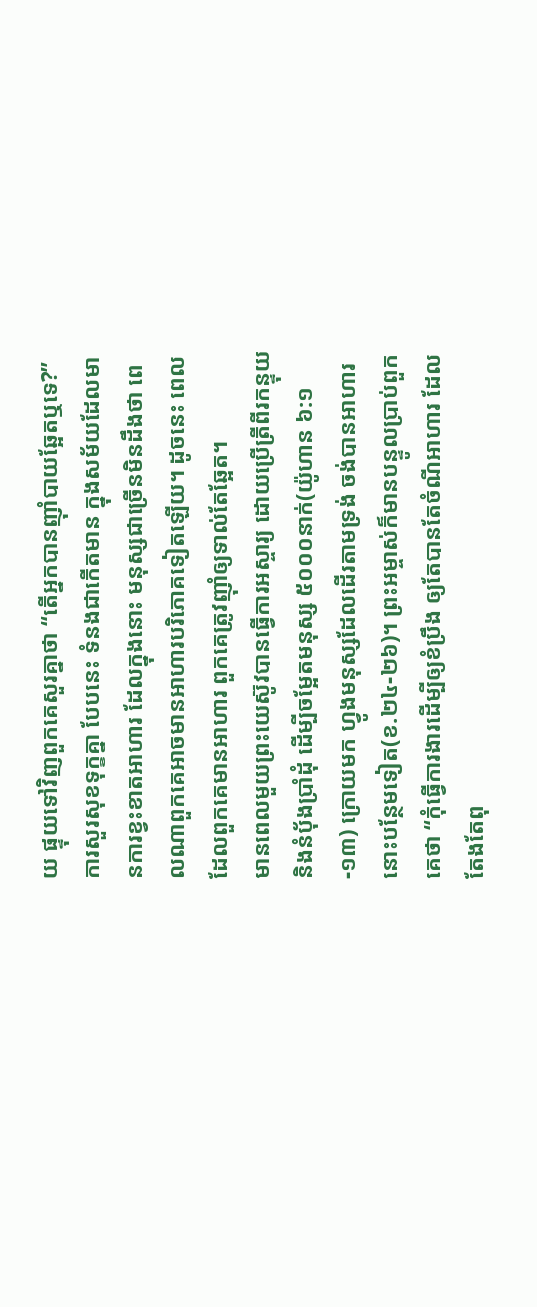យ ផ្ទុយទៅវិញពួកគេសួរគ្នាថា “តើអ្នកបានញ៉ាំបាយឆ្អែតឬទេ?” ការសួរសុខទុក្ខគ្នា បែបនេះ ទំនងជាកើតមាន ក្នុងសម័យដែលមានការខ្វះខាតអាហារ ដែលក្នុងនោះ មនុស្សជាច្រើនមិនដឹងថា ពេលណាពួកគេអាចមានអាហារបរិភោគទៀតឡើយ។ ដូចនេះ ពេលដែលពួកគេមានអាហារ ពួកគេត្រូវញ៉ាំឲ្យទាល់តែឆ្អែត។
មានពេលមួយព្រះយេស៊ូវបានធ្វើការអស្ចារ្យ ដោយប្រើត្រីពីរកន្ទុយ និងនំបុ័ងប្រាំដុំ ដើម្បីចម្អែតមនុស្ស ៥០០០នាក់(យ៉ូហាន ៦:១-១៣) ក្រោយមក ហ្វូងមនុស្សដែលដើរតាមទ្រង់ ចង់បានអាហារនោះបន្ថែមទៀត(ខ.២៤-២៦)។ ព្រះអម្ចាស់ក៏មានបន្ទូលប្រាប់ពួកគេថា “កុំធ្វើការងារដើម្បីឲ្យខំប្រឹង ឲ្យតែបានតែចំណីអាហារ ដែលតែងតែពុ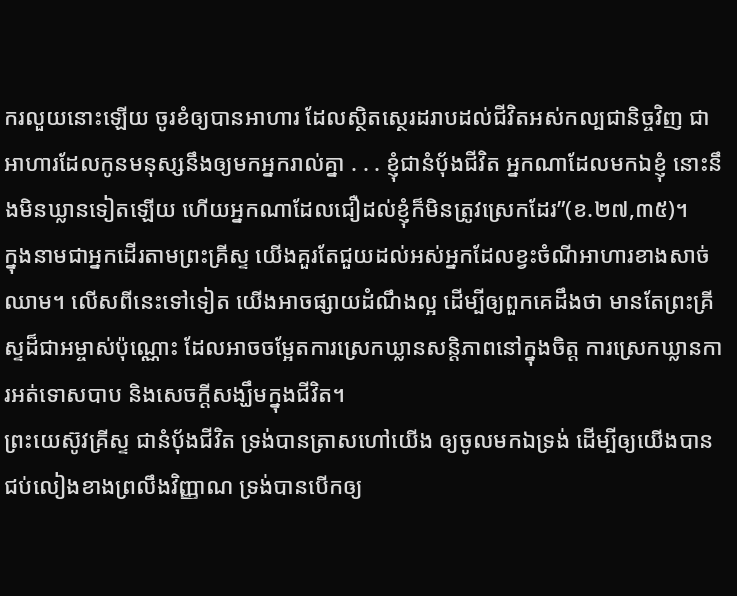ករលួយនោះឡើយ ចូរខំឲ្យបានអាហារ ដែលស្ថិតស្ថេរដរាបដល់ជីវិតអស់កល្បជានិច្ចវិញ ជាអាហារដែលកូនមនុស្សនឹងឲ្យមកអ្នករាល់គ្នា . . . ខ្ញុំជានំបុ័ងជីវិត អ្នកណាដែលមកឯខ្ញុំ នោះនឹងមិនឃ្លានទៀតឡើយ ហើយអ្នកណាដែលជឿដល់ខ្ញុំក៏មិនត្រូវស្រេកដែរ”(ខ.២៧,៣៥)។
ក្នុងនាមជាអ្នកដើរតាមព្រះគ្រីស្ទ យើងគួរតែជួយដល់អស់អ្នកដែលខ្វះចំណីអាហារខាងសាច់ឈាម។ លើសពីនេះទៅទៀត យើងអាចផ្សាយដំណឹងល្អ ដើម្បីឲ្យពួកគេដឹងថា មានតែព្រះគ្រីស្ទដ៏ជាអម្ចាស់ប៉ុណ្ណោះ ដែលអាចចម្អែតការស្រេកឃ្លានសន្តិភាពនៅក្នុងចិត្ត ការស្រេកឃ្លានការអត់ទោសបាប និងសេចក្តីសង្ឃឹមក្នុងជីវិត។
ព្រះយេស៊ូវគ្រីស្ទ ជានំបុ័ងជីវិត ទ្រង់បានត្រាសហៅយើង ឲ្យចូលមកឯទ្រង់ ដើម្បីឲ្យយើងបានជប់លៀងខាងព្រលឹងវិញ្ញាណ ទ្រង់បានបើកឲ្យ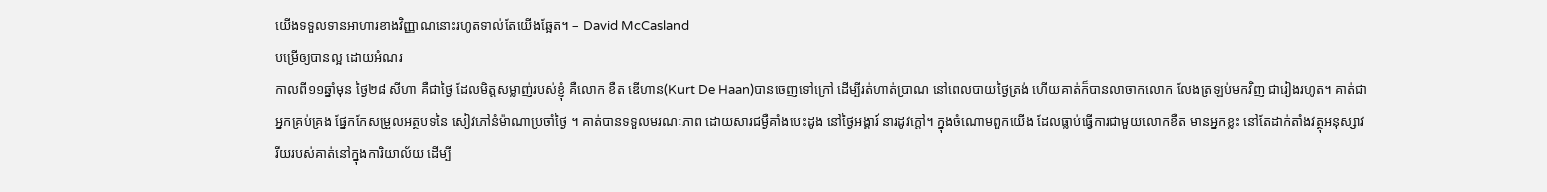យើងទទួលទានអាហារខាងវិញ្ញាណនោះរហូតទាល់តែយើងឆ្អែត។ – David McCasland
បម្រើឲ្យបានល្អ ដោយអំណរ
កាលពី១១ឆ្នាំមុន ថ្ងៃ២៨ សីហា គឺជាថ្ងៃ ដែលមិត្តសម្លាញ់របស់ខ្ញុំ គឺលោក ខឺត ឌើហាន(Kurt De Haan)បានចេញទៅក្រៅ ដើម្បីរត់ហាត់ប្រាណ នៅពេលបាយថ្ងៃត្រង់ ហើយគាត់ក៏បានលាចាកលោក លែងត្រឡប់មកវិញ ជារៀងរហូត។ គាត់ជាអ្នកគ្រប់គ្រង ផ្នែកកែសម្រួលអត្ថបទនៃ សៀវភៅនំម៉ាណាប្រចាំថ្ងៃ ។ គាត់បានទទួលមរណៈភាព ដោយសារជម្ងឺគាំងបេះដូង នៅថ្ងៃអង្គារ៍ នារដូវក្តៅ។ ក្នុងចំណោមពួកយើង ដែលធ្លាប់ធ្វើការជាមួយលោកខឺត មានអ្នកខ្លះ នៅតែដាក់តាំងវត្ថុអនុស្សាវរីយរបស់គាត់នៅក្នុងការិយាល័យ ដើម្បី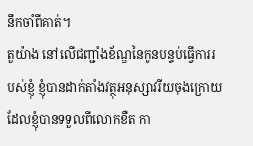នឹកចាំពីគាត់។
តួយ៉ាង នៅលើជញ្ជាំងខ័ណ្ឌនៃកូនបន្ទប់ធ្វើការរបស់ខ្ញុំ ខ្ញុំបានដាក់តាំងវត្ថុអនុស្សាវរីយចុងក្រោយ ដែលខ្ញុំបានទទួលពីលោកខឺត កា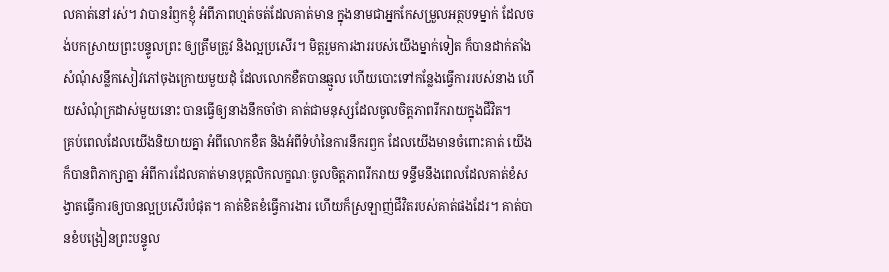លគាត់នៅរស់។ វាបានរំឭកខ្ញុំ អំពីភាពហ្មត់ចត់ដែលគាត់មាន ក្នុងនាមជាអ្នកកែសម្រួលអត្ថបទម្នាក់ ដែលចង់បកស្រាយព្រះបន្ទូលព្រះ ឲ្យត្រឹមត្រូវ និងល្អប្រសើរ។ មិត្តរួមការងាររបស់យើងម្នាក់ទៀត ក៏បានដាក់តាំងសំណុំសន្លឹកសៀវភៅចុងក្រោយមួយដុំ ដែលលោកខឺតបានឆ្មូល ហើយបោះទៅកន្លែងធ្វើការរបស់នាង ហើយសំណុំក្រដាស់មួយនោះ បានធ្វើឲ្យនាងនឹកចាំថា គាត់ជាមនុស្សដែលចូលចិត្តភាពរីករាយក្នុងជីវិត។
គ្រប់ពេលដែលយើងនិយាយគ្នា អំពីលោកខឺត និងអំពីទំហំនៃការនឹករឭក ដែលយើងមានចំពោះគាត់ យើងក៏បានពិភាក្សាគ្នា អំពីការដែលគាត់មានបុគ្គលិកលក្ខណៈចូលចិត្តភាពរីករាយ ទន្ទឹមនឹងពេលដែលគាត់ខំសង្វាតធ្វើការឲ្យបានល្អប្រសើរបំផុត។ គាត់ខិតខំធ្វើការងារ ហើយក៏ស្រឡាញ់ជីវិតរបស់គាត់ផងដែរ។ គាត់បានខំបង្រៀនព្រះបន្ទូល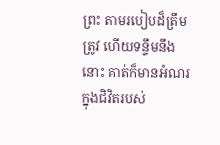ព្រះ តាមរបៀបដ៏ត្រឹមត្រូវ ហើយទន្ទឹមនឹងនោះ គាត់ក៏មានអំណរ ក្នុងជិវិតរបស់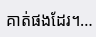គាត់ផងដែរ។…